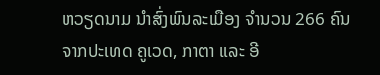ຫວຽດນາມ ນຳສົ່ງພົນລະເມືອງ ຈຳນວນ 266 ຄົນ ຈາກປະເທດ ຄູເວດ, ກາຕາ ແລະ ອີ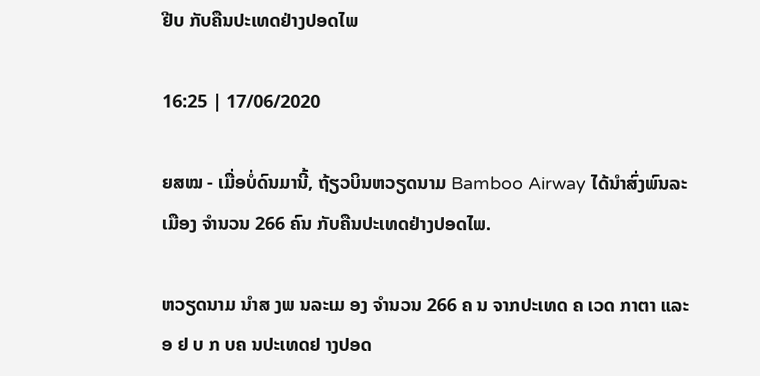ຢີບ ກັບຄືນປະເທດຢ່າງປອດໄພ

16:25 | 17/06/2020

ຍສໝ - ເມື່ອບໍ່ດົນມານີ້, ຖ້ຽວບິນຫວຽດນາມ Bamboo Airway ໄດ້ນຳສົ່ງພົນລະເມືອງ ຈຳນວນ 266 ຄົນ ກັບຄືນປະເທດຢ່າງປອດໄພ.

ຫວຽດນາມ ນຳສ ງພ ນລະເມ ອງ ຈຳນວນ 266 ຄ ນ ຈາກປະເທດ ຄ ເວດ ກາຕາ ແລະ ອ ຢ ບ ກ ບຄ ນປະເທດຢ າງປອດ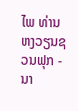ໄພ ທ່ານ ຫງວຽນຊວນຟຸກ - ນາ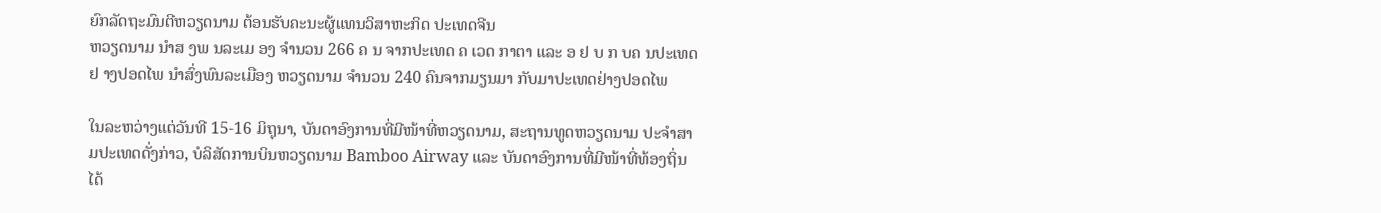ຍົກລັດຖະມົນຕີຫວຽດນາມ ຕ້ອນຮັບຄະນະຜູ້ແທນວິສາຫະກິດ ປະເທດຈີນ
ຫວຽດນາມ ນຳສ ງພ ນລະເມ ອງ ຈຳນວນ 266 ຄ ນ ຈາກປະເທດ ຄ ເວດ ກາຕາ ແລະ ອ ຢ ບ ກ ບຄ ນປະເທດຢ າງປອດໄພ ນຳສົ່ງພົນລະເມືອງ ຫວຽດນາມ ຈຳນວນ 240 ຄົນຈາກມຽນມາ ກັບມາປະເທດຢ່າງປອດໄພ

ໃນລະຫວ່າງແຕ່ວັນທີ 15-16 ມິຖຸນາ, ບັນດາອົງການທີ່ມີໜ້າທີ່ຫວຽດນາມ, ສະຖານທູດຫວຽດນາມ ປະຈຳສາມປະເທດດັ່ງກ່າວ, ບໍລິສັດການບິນຫວຽດນາມ Bamboo Airway ແລະ ບັນດາອົງການທີ່ມີໜ້າທີ່ທ້ອງຖິ່ນ ໄດ້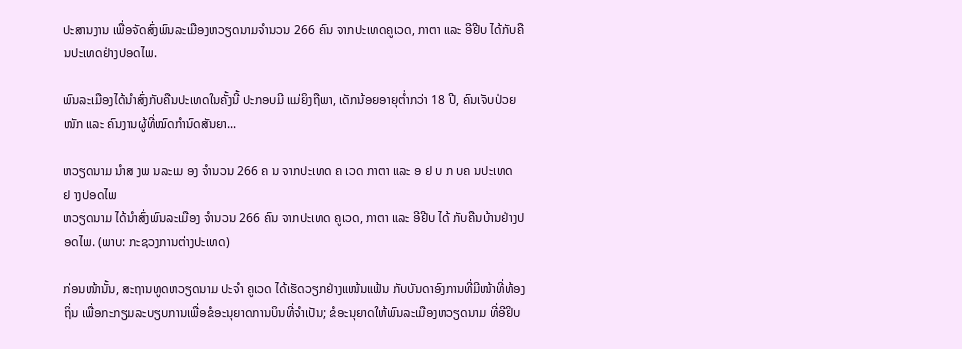ປະສານງານ ເພື່ອຈັດສົ່ງພົນລະເມືອງຫວຽດນາມຈຳນວນ 266 ຄົນ ຈາກປະເທດຄູເວດ, ກາຕາ ແລະ ອີຢີບ ໄດ້ກັບຄືນປະເທດຢ່າງປອດໄພ.

ພົນລະເມືອງໄດ້ນຳສົ່ງກັບຄືນປະເທດໃນຄັ້ງນີ້ ປະກອບມີ ແມ່ຍິງຖືພາ, ເດັກນ້ອຍອາຍຸຕໍ່າກວ່າ 18 ປີ, ຄົນເຈັບປ່ວຍໜັກ ແລະ ຄົນງານຜູ້ທີ່ໝົດກຳນົດສັນຍາ...

ຫວຽດນາມ ນຳສ ງພ ນລະເມ ອງ ຈຳນວນ 266 ຄ ນ ຈາກປະເທດ ຄ ເວດ ກາຕາ ແລະ ອ ຢ ບ ກ ບຄ ນປະເທດຢ າງປອດໄພ
ຫວຽດນາມ ໄດ້ນຳສົ່ງພົນລະເມືອງ ຈຳນວນ 266 ຄົນ ຈາກປະເທດ ຄູເວດ, ກາຕາ ແລະ ອີຢີບ ໄດ້ ກັບຄືນບ້ານຢ່າງປອດໄພ. (ພາບ: ກະຊວງການຕ່າງປະເທດ)

ກ່ອນໜ້ານັ້ນ, ສະຖານທູດຫວຽດນາມ ປະຈຳ ຄູເວດ ໄດ້ເຮັດວຽກຢ່າງແໜ້ນແຟ້ນ ກັບບັນດາອົງການທີ່ມີໜ້າທີ່ທ້ອງຖິ່ນ ເພື່ອກະກຽມລະບຽບການເພື່ອຂໍອະນຸຍາດການບິນທີ່ຈຳເປັນ; ຂໍອະນຸຍາດໃຫ້ພົນລະເມືອງຫວຽດນາມ ທີ່ອີຢິບ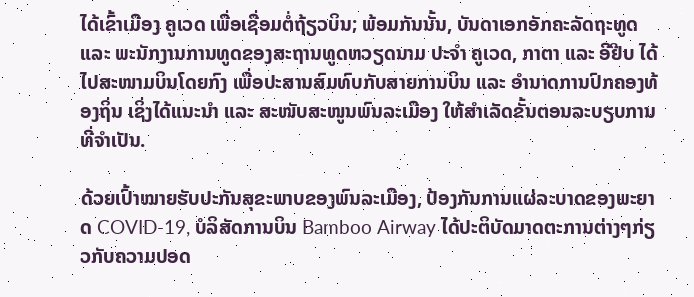ໄດ້ເຂົ້າເມືອງ ຄູເວດ ເພື່ອເຊື່ອມຕໍ່ຖ້ຽວບິນ; ພ້ອມກັນນັ້ນ, ບັນດາເອກອັກຄະລັດຖະທູດ ແລະ ພະນັກງານການທູດຂອງສະຖານທູດຫວຽດນາມ ປະຈຳ ຄູເວດ, ກາຕາ ແລະ ອີຢີບ ໄດ້ໄປສະໜາມບິນໂດຍກົງ ເພື່ອປະສານສົມທົບກັບສາຍການບິນ ແລະ ອຳນາດການປົກຄອງທ້ອງຖິ່ນ ເຊິ່ງໄດ້ແນະນຳ ແລະ ສະໜັບສະໜູນພົນລະເມືອງ ໃຫ້ສຳເລັດຂັ້ນຕອນລະບຽບການທີ່ຈຳເປັນ.

ດ້ວຍເປົ້າໝາຍຮັບປະກັນສຸຂະພາບຂອງພົນລະເມືອງ, ປ້ອງກັນການແຜ່ລະບາດຂອງພະຍາດ COVID-19, ບໍລິສັດການບິນ Bamboo Airway ໄດ້ປະຕິບັດມາດຕະການຕ່າງໆກ່ຽວກັບຄວາມປອດ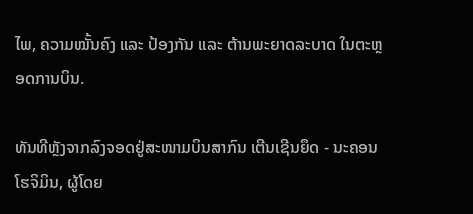ໄພ, ຄວາມໝັ້ນຄົງ ແລະ ປ້ອງກັນ ແລະ ຕ້ານພະຍາດລະບາດ ໃນຕະຫຼອດການບິນ.

ທັນທີຫຼັງຈາກລົງຈອດຢູ່ສະໜາມບິນສາກົນ ເຕີນເຊີນຍຶດ - ນະຄອນໂຮຈິມິນ, ຜູ້ໂດຍ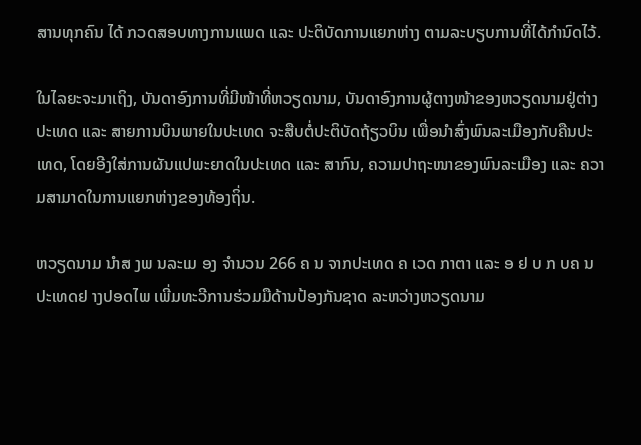ສານທຸກຄົນ ໄດ້ ກວດສອບທາງການແພດ ແລະ ປະຕິບັດການແຍກຫ່າງ ຕາມລະບຽບການທີ່ໄດ້ກຳນົດໄວ້.

ໃນໄລຍະຈະມາເຖິງ, ບັນດາອົງການທີ່ມີໜ້າທີ່ຫວຽດນາມ, ບັນດາອົງການຜູ້ຕາງໜ້າຂອງຫວຽດນາມຢູ່ຕ່າງປະເທດ ແລະ ສາຍການບິນພາຍໃນປະເທດ ຈະສືບຕໍ່ປະຕິບັດຖ້ຽວບິນ ເພື່ອນຳສົ່ງພົນລະເມືອງກັບຄືນປະເທດ, ໂດຍອີງໃສ່ການຜັນແປພະຍາດໃນປະເທດ ແລະ ສາກົນ, ຄວາມປາຖະໜາຂອງພົນລະເມືອງ ແລະ ຄວາມສາມາດໃນການແຍກຫ່າງຂອງທ້ອງຖິ່ນ.

ຫວຽດນາມ ນຳສ ງພ ນລະເມ ອງ ຈຳນວນ 266 ຄ ນ ຈາກປະເທດ ຄ ເວດ ກາຕາ ແລະ ອ ຢ ບ ກ ບຄ ນປະເທດຢ າງປອດໄພ ເພີ່ມທະວີການຮ່ວມມືດ້ານປ້ອງກັນຊາດ ລະຫວ່າງຫວຽດນາມ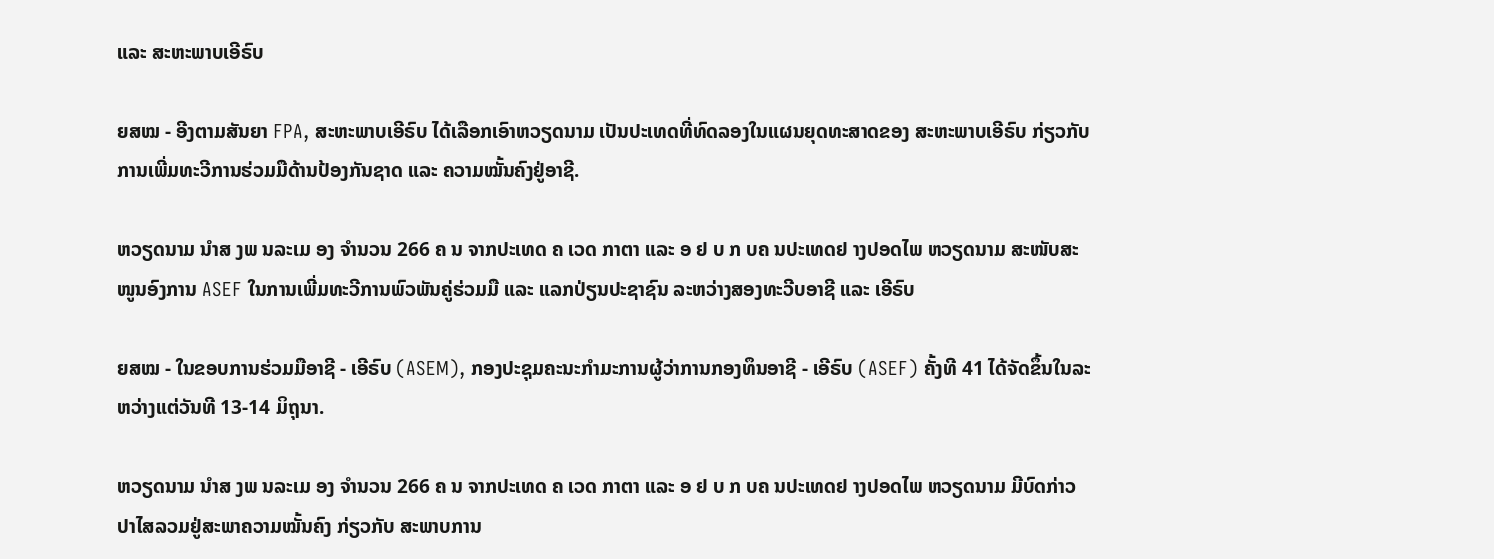ແລະ ສະຫະພາບເອີຣົບ

ຍສໝ - ອີງຕາມສັນຍາ FPA, ສະຫະພາບເອີຣົບ ໄດ້ເລືອກເອົາຫວຽດນາມ ເປັນປະເທດທີ່ທົດລອງໃນແຜນຍຸດທະສາດຂອງ ສະຫະພາບເອີຣົບ ກ່ຽວກັບການເພີ່ມທະວີການຮ່ວມມືດ້ານປ້ອງກັນຊາດ ແລະ ຄວາມໝັ້ນຄົງຢູ່ອາຊີ.

ຫວຽດນາມ ນຳສ ງພ ນລະເມ ອງ ຈຳນວນ 266 ຄ ນ ຈາກປະເທດ ຄ ເວດ ກາຕາ ແລະ ອ ຢ ບ ກ ບຄ ນປະເທດຢ າງປອດໄພ ຫວຽດນາມ ສະໜັບສະໜູນອົງການ ASEF ໃນການເພີ່ມທະວີການພົວພັນຄູ່ຮ່ວມມື ແລະ ແລກປ່ຽນປະຊາຊົນ ລະຫວ່າງສອງທະວີບອາຊີ ແລະ ເອີຣົບ

ຍສໝ - ໃນຂອບການຮ່ວມມືອາຊີ - ເອີຣົບ (ASEM), ກອງປະຊຸມຄະນະກຳມະການຜູ້ວ່າການກອງທຶນອາຊີ - ເອີຣົບ (ASEF) ຄັ້ງທີ 41 ໄດ້ຈັດຂຶ້ນໃນລະຫວ່າງແຕ່ວັນທີ 13-14 ມິຖຸນາ.

ຫວຽດນາມ ນຳສ ງພ ນລະເມ ອງ ຈຳນວນ 266 ຄ ນ ຈາກປະເທດ ຄ ເວດ ກາຕາ ແລະ ອ ຢ ບ ກ ບຄ ນປະເທດຢ າງປອດໄພ ຫວຽດນາມ ມີບົດກ່າວປາໄສລວມຢູ່ສະພາຄວາມໝັ້ນຄົງ ກ່ຽວກັບ ສະພາບການ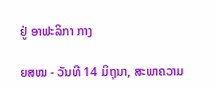ຢູ່ ອາຟະລິກາ ກາງ

ຍສໝ - ວັນທີ 14 ມິຖຸນາ, ສະພາຄວາມ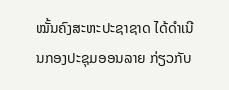ໝັ້ນຄົງສະຫະປະຊາຊາດ ໄດ້ດຳເນີນກອງປະຊຸມອອນລາຍ ກ່ຽວກັບ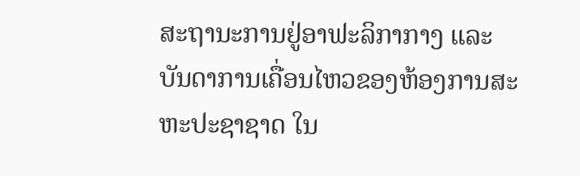ສະຖານະການຢູ່ອາຟະລິກາກາງ ແລະ ບັນດາການເຄື່ອນໄຫວຂອງຫ້ອງການສະຫະປະຊາຊາດ ໃນ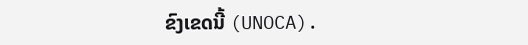ຂົງເຂດນີ້ (UNOCA).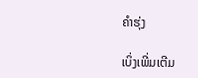ຄຳຮຸ່ງ

ເບິ່ງເພີ່ມເຕີມ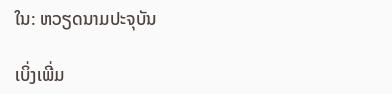ໃນ: ຫວຽດນາມປະຈຸບັນ

ເບິ່ງເພີ່ມ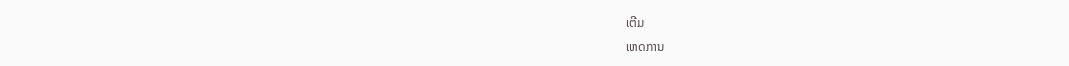ເຕີມ
ເຫດການ